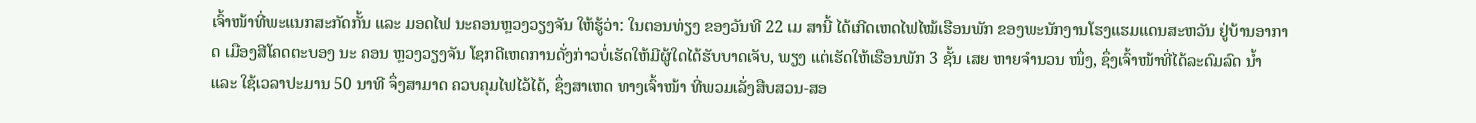ເຈົ້າໜ້າທີ່ພະແນກສະກັດກັ້ນ ແລະ ມອດໄຟ ນະຄອນຫຼວງວຽງຈັນ ໃຫ້ຮູ້ວ່າ: ໃນຕອນທ່ຽງ ຂອງວັນທີ 22 ເມ ສານີ້ ໄດ້ເກີດເຫດໄຟໄໝ້ເຮືອນພັກ ຂອງພະນັກງານໂຮງແຮມແດນສະຫວັນ ຢູ່ບ້ານອາກາດ ເມືອງສີໂຄດຕະບອງ ນະ ຄອນ ຫຼວງວຽງຈັນ ໂຊກດີເຫດການດັ່ງກ່າວບໍ່ເຮັດໃຫ້ມີຜູ້ໃດໄດ້ຮັບບາດເຈັບ, ພຽງ ແຕ່ເຮັດໃຫ້ເຮືອນພັກ 3 ຊັ້ນ ເສຍ ຫາຍຈຳນວນ ໜຶ່ງ, ຊຶ່ງເຈົ້າໜ້າທີ່ໄດ້ລະດົມລົດ ນ້ຳ ແລະ ໃຊ້ເວລາປະມານ 50 ນາທີ ຈຶ່ງສາມາດ ຄວບຄຸມໄຟໄວ້ໄດ້, ຊຶ່ງສາເຫດ ທາງເຈົ້າໜ້າ ທີ່ພວມເລັ່ງສືບສວນ-ສອ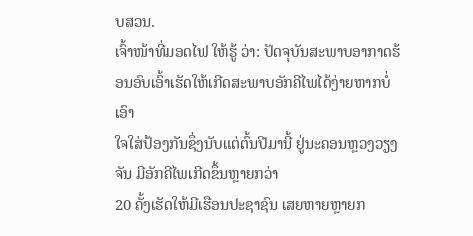ບສວນ.
ເຈົ້າໜ້າທີ່ມອດໄຟ ໃຫ້ຮູ້ ວ່າ: ປັດຈຸບັນສະພາບອາກາດຮ້ອນອົບເອົ້າເຮັດໃຫ້ເກີດສະພາບອັກຄີໄພໄດ້ງ່າຍຫາກບໍ່ເອົາ
ໃຈໃສ່ປ້ອງກັນຊຶ່ງນັບແຕ່ຕົ້ນປີມານີ້ ຢູ່ນະຄອນຫຼວງວຽງຈັນ ມີອັກຄີໄພເກີດຂຶ້ນຫຼາຍກວ່າ
20 ຄັ້ງເຮັດໃຫ້ມີເຮືອນປະຊາຊົນ ເສຍຫາຍຫຼາຍກ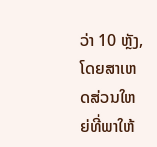ວ່າ 10 ຫຼັງ, ໂດຍສາເຫດສ່ວນໃຫຍ່ທີ່ພາໃຫ້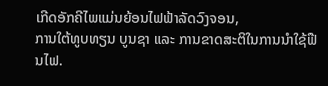ເກີດອັກຄີໄພແມ່ນຍ້ອນໄຟຟ້າລັດວົງຈອນ,
ການໃຕ້ທູບທຽນ ບູນຊາ ແລະ ການຂາດສະຕິໃນການນຳໃຊ້ຟືນໄຟ.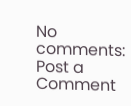No comments:
Post a Comment